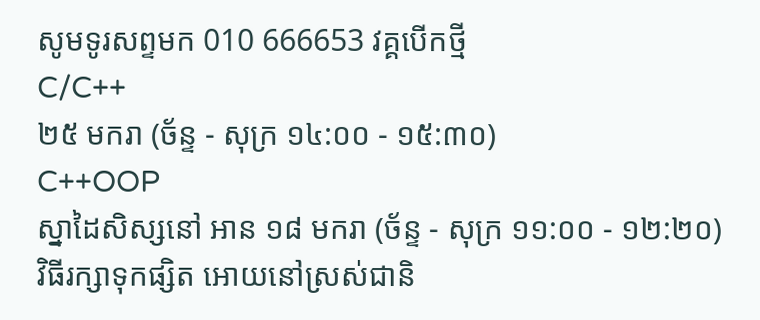សូមទូរសព្ទមក 010 666653 វគ្គបើកថ្មី
C/C++
២៥ មករា (ច័ន្ទ - សុក្រ ១៤:០០ - ១៥:៣០)
C++OOP
ស្នាដៃសិស្សនៅ អាន ១៨ មករា (ច័ន្ទ - សុក្រ ១១:០០ - ១២:២០)
វិធីរក្សាទុកផ្សិត អោយនៅស្រស់ជានិ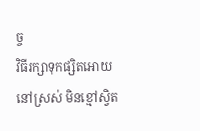ច្ច
វិធីរក្សាទុកផ្សិតអោយនៅស្រស់ មិនខ្មៅស្វិត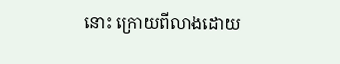នោះ ក្រោយពីលាងដោយ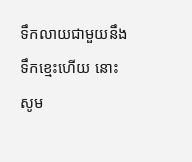ទឹកលាយជាមួយនឹងទឹកខ្មេះហើយ នោះ សូម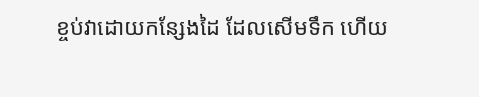ខ្ចប់វាដោយកន្សែងដៃ ដែលសើមទឹក ហើយ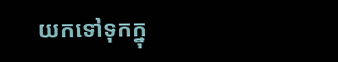យកទៅទុកក្នុ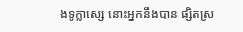ងទូក្លាស្សេ នោះអ្នកនឹងបាន ផ្សិតស្រ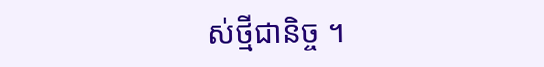ស់ថ្មីជានិច្ច ។